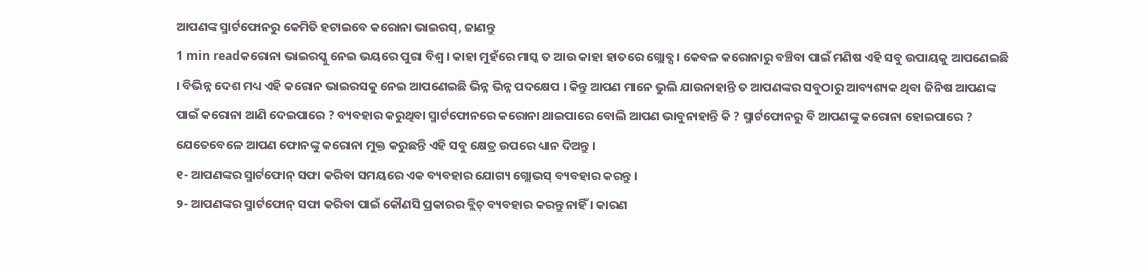ଆପଣଙ୍କ ସ୍ମାର୍ଟଫୋନରୁ କେମିତି ହଟାଇବେ କରୋନା ଭାଇରସ୍, ଜାଣନ୍ତୁ
1 min readକରୋନା ଭାଇରସ୍କୁ ନେଇ ଭୟରେ ପୁରା ବିଶ୍ୱ । କାହା ମୁହଁରେ ମାସ୍କ ତ ଆଉ କାହା ହାତରେ ଗ୍ଲୋବ୍ସ । କେବଳ କରୋନାରୁ ବଞ୍ଚିବା ପାଇଁ ମଣିଷ ଏହି ସବୁ ଉପାୟକୁ ଆପଣେଇଛି । ବିଭିନ୍ନ ଦେଶ ମଧ୍ୟ ଏହି କରୋନ ଭାଇରସକୁ ନେଇ ଆପଣେଇଛି ଭିନ୍ନ ଭିନ୍ନ ପଦକ୍ଷେପ । କିନ୍ତୁ ଆପଣ ମାନେ ଭୁଲି ଯାଉନାହାନ୍ତି ତ ଆପଣଙ୍କର ସବୁଠାରୁ ଆବ୍ୟଶ୍ୟକ ଥିବା ଜିନିଷ ଆପଣଙ୍କ ପାଇଁ କରୋନା ଆଣି ଦେଇପାରେ ? ବ୍ୟବହାର କରୁଥିବା ସ୍ମାର୍ଟଫୋନରେ କରୋନା ଥାଇପାରେ ବୋଲି ଆପଣ ଭାବୁନାହାନ୍ତି କି ? ସ୍ମାର୍ଟଫୋନରୁ ବି ଆପଣଙ୍କୁ କରୋନା ହୋଇପାରେ ? ଯେତେବେଳେ ଆପଣ ଫୋନଙ୍କୁ କରୋନା ମୁକ୍ତ କରୁଛନ୍ତି ଏହି ସବୁ କ୍ଷେତ୍ର ଉପରେ ଧ୍ୟାନ ଦିଅନ୍ତୁ ।
୧- ଆପଣଙ୍କର ସ୍ମାର୍ଟଫୋନ୍ ସଫା କରିବା ସମୟରେ ଏକ ବ୍ୟବହାର ଯୋଗ୍ୟ ଗ୍ଲୋଭସ୍ ବ୍ୟବହାର କରନ୍ତୁ ।
୨- ଆପଣଙ୍କର ସ୍ମାର୍ଟଫୋନ୍ ସଫା କରିବା ପାଇଁ କୌଣସି ପ୍ରକାରର ବ୍ଲିଚ୍ ବ୍ୟବହାର କରନ୍ତୁ ନାହିଁ । କାରଣ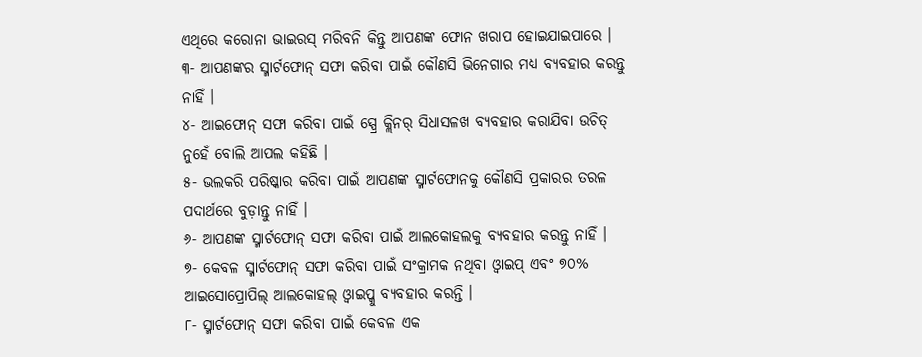ଏଥିରେ କରୋନା ଭାଇରସ୍ ମରିବନି କିନ୍ତୁ ଆପଣଙ୍କ ଫୋନ ଖରାପ ହୋଇଯାଇପାରେ ।
୩- ଆପଣଙ୍କର ସ୍ମାର୍ଟଫୋନ୍ ସଫା କରିବା ପାଇଁ କୌଣସି ଭିନେଗାର ମଧ୍ୟ ବ୍ୟବହାର କରନ୍ତୁ ନାହିଁ ।
୪- ଆଇଫୋନ୍ ସଫା କରିବା ପାଇଁ ସ୍ପ୍ରେ କ୍ଲିନର୍ ସିଧାସଳଖ ବ୍ୟବହାର କରାଯିବା ଉଚିତ୍ ନୁହେଁ ବୋଲି ଆପଲ କହିଛି ।
୫- ଭଲକରି ପରିଷ୍କାର କରିବା ପାଇଁ ଆପଣଙ୍କ ସ୍ମାର୍ଟଫୋନକୁ କୌଣସି ପ୍ରକାରର ତରଳ ପଦାର୍ଥରେ ବୁଡ଼ାନ୍ତୁ ନାହିଁ ।
୬- ଆପଣଙ୍କ ସ୍ମାର୍ଟଫୋନ୍ ସଫା କରିବା ପାଇଁ ଆଲକୋହଲକୁ ବ୍ୟବହାର କରନ୍ତୁ ନାହିଁ ।
୭- କେବଳ ସ୍ମାର୍ଟଫୋନ୍ ସଫା କରିବା ପାଇଁ ସଂକ୍ରାମକ ନଥିବା ଓ୍ୱାଇପ୍ ଏବଂ ୭୦% ଆଇସୋପ୍ରୋପିଲ୍ ଆଲକୋହଲ୍ ଓ୍ୱାଇପ୍କୁ ବ୍ୟବହାର କରନ୍ତି ।
୮- ସ୍ମାର୍ଟଫୋନ୍ ସଫା କରିବା ପାଇଁ କେବଳ ଏକ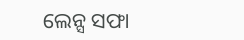ଲେନ୍ସ ସଫା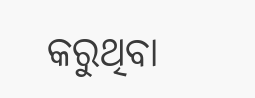କରୁଥିବା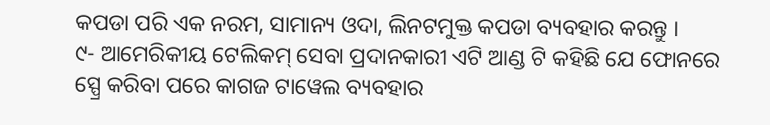କପଡା ପରି ଏକ ନରମ, ସାମାନ୍ୟ ଓଦା, ଲିନଟମୁକ୍ତ କପଡା ବ୍ୟବହାର କରନ୍ତୁ ।
୯- ଆମେରିକୀୟ ଟେଲିକମ୍ ସେବା ପ୍ରଦାନକାରୀ ଏଟି ଆଣ୍ଡ ଟି କହିଛି ଯେ ଫୋନରେ ସ୍ପ୍ରେ କରିବା ପରେ କାଗଜ ଟାୱେଲ ବ୍ୟବହାର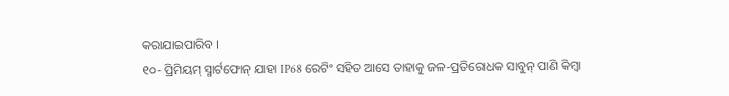କରାଯାଇପାରିବ ।
୧୦- ପ୍ରିମିୟମ୍ ସ୍ମାର୍ଟଫୋନ୍ ଯାହା IP68 ରେଟିଂ ସହିତ ଆସେ ତାହାକୁ ଜଳ-ପ୍ରତିରୋଧକ ସାବୁନ୍ ପାଣି କିମ୍ବା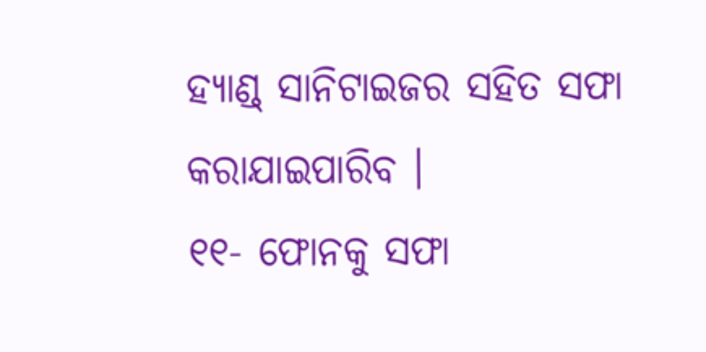ହ୍ୟାଣ୍ଡ୍ ସାନିଟାଇଜର ସହିତ ସଫା କରାଯାଇପାରିବ ।
୧୧- ଫୋନକୁ ସଫା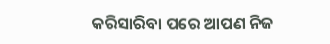କରିସାରିବା ପରେ ଆପଣ ନିଜ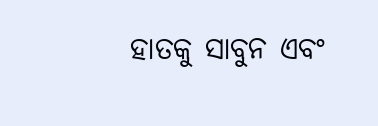ହାତକୁ ସାବୁନ ଏବଂ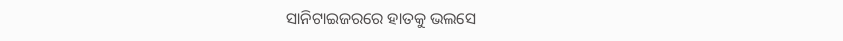ସାନିଟାଇଜରରେ ହାତକୁ ଭଲସେ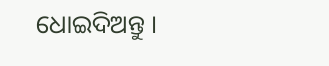ଧୋଇଦିଅନ୍ତୁ ।